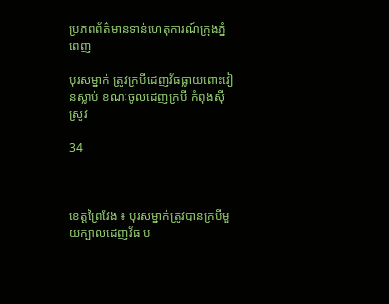ប្រភពព័ត៌មានទាន់ហេតុការណ៍ក្រុងភ្នំពេញ

បុរសម្នាក់ ត្រូវក្របីដេញវ័ធធ្លាយពោះវៀនស្លាប់ ខណៈចូលដេញក្របី កំពុងស៊ីស្រូវ

34



ខេត្តព្រៃវែង ៖ បុរសម្នាក់ត្រូវបានក្របីមួយក្បាលដេញវ័ធ ប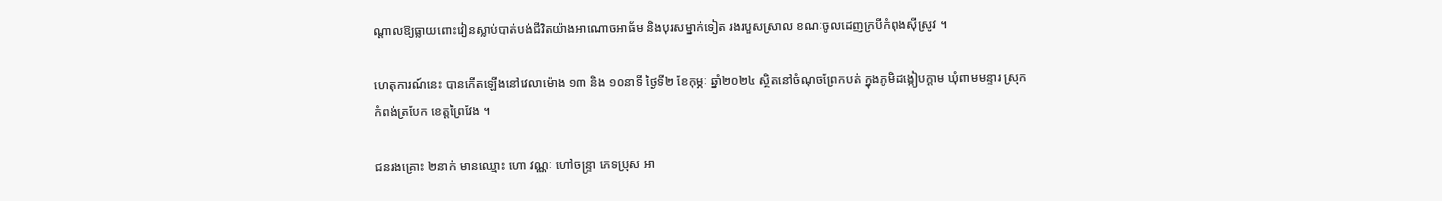ណ្ដាលឱ្យធ្លាយពោះវៀនស្លាប់បាត់បង់ជីវិតយ៉ាងអាណោចអាធ័ម និងបុរសម្នាក់ទៀត រងរបួសស្រាល ខណៈចូលដេញក្របីកំពុងស៊ីស្រូវ ។

ហេតុការណ៍នេះ បានកើតឡើងនៅវេលាម៉ោង ១៣ និង ១០នាទី ថ្ងៃទី២ ខែកុម្ភៈ ឆ្នាំ២០២៤ ស្ថិតនៅចំណុចព្រែកបត់ ក្នុងភូមិដង្កៀបក្ដាម ឃុំពាមមន្ទារ ស្រុកកំពង់ត្របែក ខេត្តព្រៃវែង ។

ជនរងគ្រោះ ២នាក់ មានឈ្មោះ ហោ វណ្ណៈ ហៅចន្រ្ទា ភេទប្រុស អា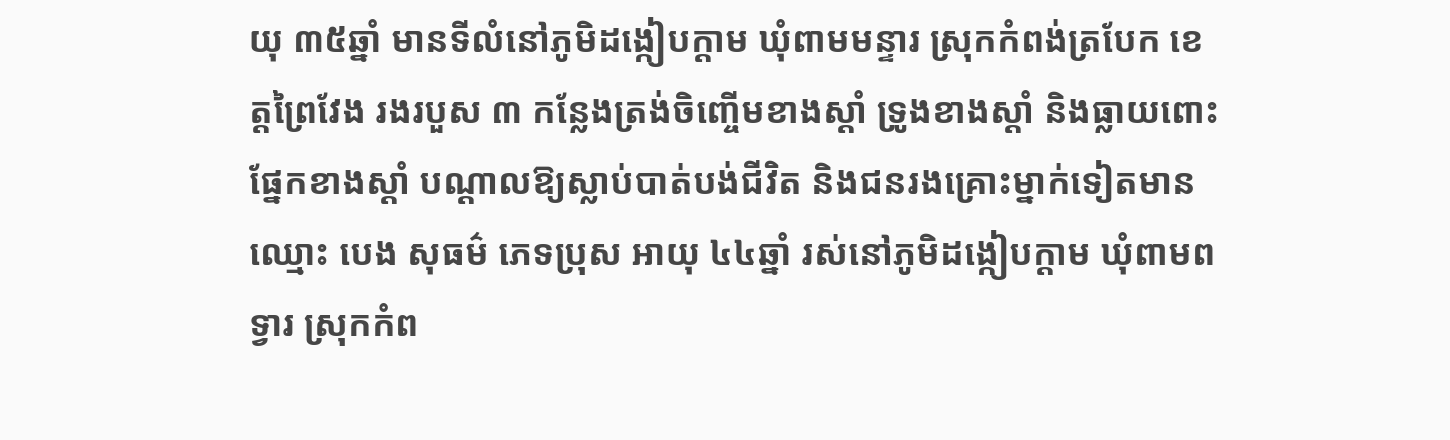យុ ៣៥ឆ្នាំ មានទីលំនៅភូមិដង្កៀបក្តាម ឃុំពាមមន្ទារ ស្រុកកំពង់ត្របែក ខេត្តព្រៃវែង រងរបួស ៣ កន្លែងត្រង់ចិញ្ចើមខាងស្ដាំ ទ្រូងខាងស្ដាំ និងធ្លាយពោះផ្នែកខាងស្ដាំ បណ្ដាលឱ្យស្លាប់បាត់បង់ជីវិត និងជនរងគ្រោះម្នាក់ទៀតមានឈ្មោះ បេង សុធម៌ ភេទប្រុស អាយុ ៤៤ឆ្នាំ រស់នៅភូមិដង្កៀបក្តាម ឃុំពាមពទ្វារ ស្រុកកំព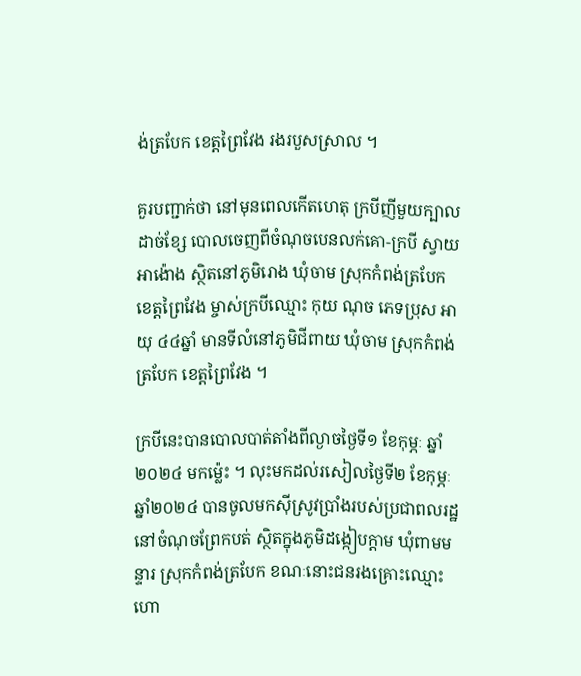ង់ត្របែក ខេត្តព្រៃវែង រងរបួសស្រាល ។

គួរបញ្ជាក់ថា នៅមុនពេលកើតហេតុ ក្របីញីមួយក្បាលដាច់ខ្សែ បោលចេញពីចំណុចបេនលក់គោ-ក្របី ស្វាយអាង៉ោង ស្ថិតនៅភូមិរោង ឃុំចាម ស្រុកកំពង់ត្របែក ខេត្តព្រៃវែង ម្ចាស់ក្របីឈ្មោះ កុយ ណុច ភេទប្រុស អាយុ ៤៤ឆ្នាំ មានទីលំនៅភូមិជីពាយ ឃុំចាម ស្រុកកំពង់ត្របែក ខេត្តព្រៃវែង ។

ក្របីនេះបានបោលបាត់តាំងពីល្ងាចថ្ងៃទី១ ខែកុម្ភៈ ឆ្នាំ២០២៤ មកម្ល៉េះ ។ លុះមកដល់រសៀលថ្ងៃទី២ ខែកុម្ភៈ ឆ្នាំ២០២៤ បានចូលមកស៊ីស្រូវប្រាំងរបស់ប្រជាពលរដ្ឋ នៅចំណុចព្រែកបត់ ស្ថិតក្នុងភូមិដង្កៀបក្ដាម ឃុំពាមមន្ទារ ស្រុកកំពង់ត្របែក ខណៈនោះជនរងគ្រោះឈ្មោះ ហោ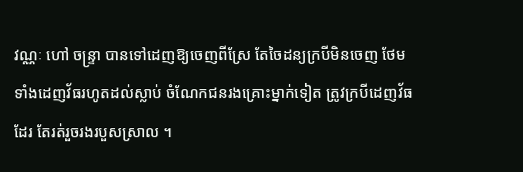វណ្ណៈ ហៅ ចន្រ្ទា បានទៅដេញឱ្យចេញពីស្រែ តែចៃដន្យក្របីមិនចេញ ថែមទាំងដេញវ័ធរហូតដល់ស្លាប់ ចំណែកជនរងគ្រោះម្នាក់ទៀត ត្រូវក្របីដេញវ័ធដែរ តែរត់រួចរងរបួសស្រាល ។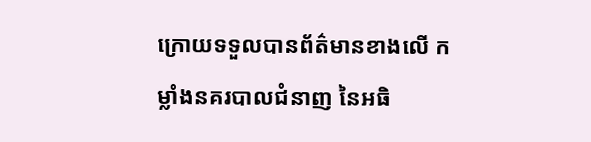ក្រោយទទួលបានព័ត៌មានខាងលើ កម្លាំងនគរបាលជំនាញ នៃអធិ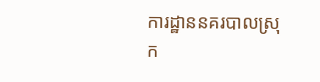ការដ្ឋាននគរបាលស្រុក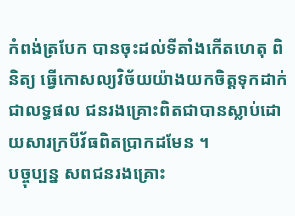កំពង់ត្របែក បានចុះដល់ទីតាំងកើតហេតុ ពិនិត្យ ធ្វើកោសល្យវិច័យយ៉ាងយកចិត្តទុកដាក់ ជាលទ្ធផល ជនរងគ្រោះពិតជាបានស្លាប់ដោយសារក្របីវ័ធពិតប្រាកដមែន ។
បច្ចុប្បន្ន សពជនរងគ្រោះ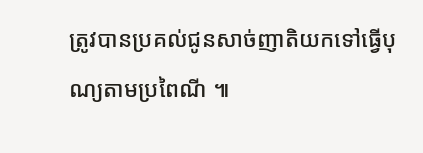ត្រូវបានប្រគល់ជូនសាច់ញាតិយកទៅធ្វើបុណ្យតាមប្រពៃណី ៕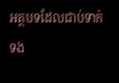អត្ថបទដែលជាប់ទាក់ទង